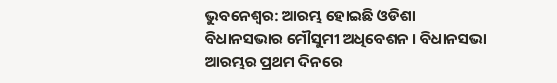ଭୁବନେଶ୍ବର: ଆରମ୍ଭ ହୋଇଛି ଓଡିଶା ବିଧାନସଭାର ମୌସୁମୀ ଅଧିବେଶନ । ବିଧାନସଭା ଆରମ୍ଭର ପ୍ରଥମ ଦିନରେ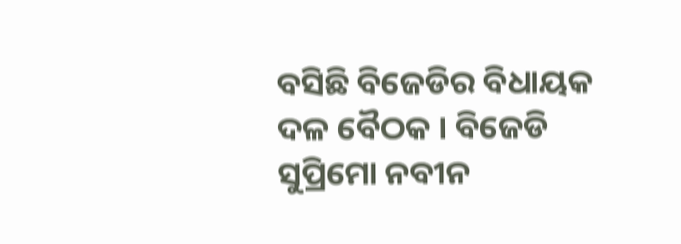ବସିଛି ବିଜେଡିର ବିଧାୟକ ଦଳ ବୈଠକ । ବିଜେଡି ସୁପ୍ରିମୋ ନବୀନ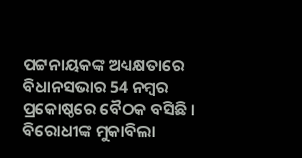ପଟ୍ଟନାୟକଙ୍କ ଅଧ୍ୟକ୍ଷତାରେ ବିଧାନସଭାର 54 ନମ୍ବର ପ୍ରକୋଷ୍ଠରେ ବୈଠକ ବସିଛି । ବିରୋଧୀଙ୍କ ମୁକାବିଲା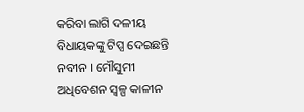କରିବା ଲାଗି ଦଳୀୟ ବିଧାୟକଙ୍କୁ ଟିପ୍ସ ଦେଇଛନ୍ତି ନବୀନ । ମୌସୁମୀ ଅଧିବେଶନ ସ୍ବଳ୍ପ କାଳୀନ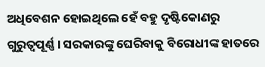ଅଧିବେଶନ ହୋଇଥିଲେ ହେଁ ବହୁ ଦୃଷ୍ଟିକୋଣରୁ ଗୁରୁତ୍ବପୂର୍ଣ୍ଣ । ସରକାରଙ୍କୁ ଘେରିବାକୁ ବିରୋଧୀଙ୍କ ହାତରେ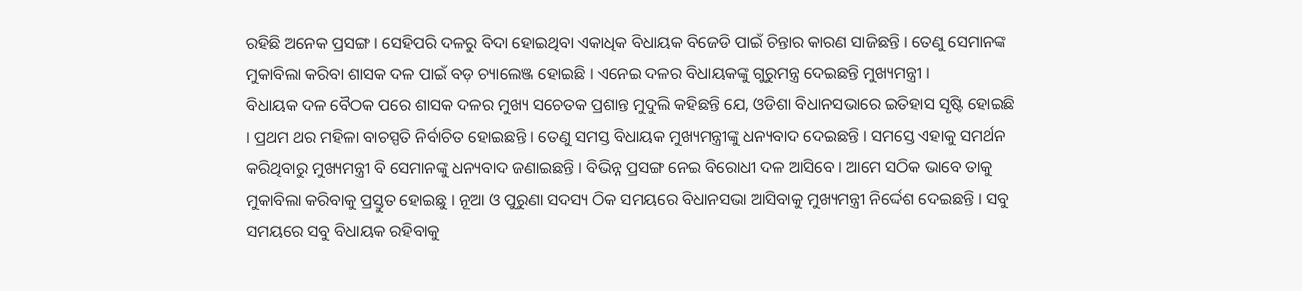ରହିଛି ଅନେକ ପ୍ରସଙ୍ଗ । ସେହିପରି ଦଳରୁ ବିଦା ହୋଇଥିବା ଏକାଧିକ ବିଧାୟକ ବିଜେଡି ପାଇଁ ଚିନ୍ତାର କାରଣ ସାଜିଛନ୍ତି । ତେଣୁ ସେମାନଙ୍କ ମୁକାବିଲା କରିବା ଶାସକ ଦଳ ପାଇଁ ବଡ଼ ଚ୍ୟାଲେଞ୍ଜ ହୋଇଛି । ଏନେଇ ଦଳର ବିଧାୟକଙ୍କୁ ଗୁରୁମନ୍ତ୍ର ଦେଇଛନ୍ତି ମୁଖ୍ୟମନ୍ତ୍ରୀ ।
ବିଧାୟକ ଦଳ ବୈଠକ ପରେ ଶାସକ ଦଳର ମୁଖ୍ୟ ସଚେତକ ପ୍ରଶାନ୍ତ ମୁଦୁଲି କହିଛନ୍ତି ଯେ, ଓଡିଶା ବିଧାନସଭାରେ ଇତିହାସ ସୃଷ୍ଟି ହୋଇଛି । ପ୍ରଥମ ଥର ମହିଳା ବାଚସ୍ପତି ନିର୍ବାଚିତ ହୋଇଛନ୍ତି । ତେଣୁ ସମସ୍ତ ବିଧାୟକ ମୁଖ୍ୟମନ୍ତ୍ରୀଙ୍କୁ ଧନ୍ୟବାଦ ଦେଇଛନ୍ତି । ସମସ୍ତେ ଏହାକୁ ସମର୍ଥନ କରିଥିବାରୁ ମୁଖ୍ୟମନ୍ତ୍ରୀ ବି ସେମାନଙ୍କୁ ଧନ୍ୟବାଦ ଜଣାଇଛନ୍ତି । ବିଭିନ୍ନ ପ୍ରସଙ୍ଗ ନେଇ ବିରୋଧୀ ଦଳ ଆସିବେ । ଆମେ ସଠିକ ଭାବେ ତାକୁ ମୁକାବିଲା କରିବାକୁ ପ୍ରସ୍ତୁତ ହୋଇଛୁ । ନୂଆ ଓ ପୁରୁଣା ସଦସ୍ୟ ଠିକ ସମୟରେ ବିଧାନସଭା ଆସିବାକୁ ମୁଖ୍ୟମନ୍ତ୍ରୀ ନିର୍ଦ୍ଦେଶ ଦେଇଛନ୍ତି । ସବୁ ସମୟରେ ସବୁ ବିଧାୟକ ରହିବାକୁ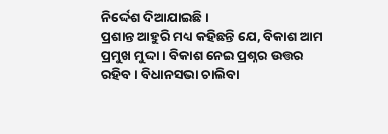ନିର୍ଦ୍ଦେଶ ଦିଆଯାଇଛି ।
ପ୍ରଶାନ୍ତ ଆହୁରି ମଧ୍ୟ କହିଛନ୍ତି ଯେ, ବିକାଶ ଆମ ପ୍ରମୁଖ ମୁଦ୍ଦା । ବିକାଶ ନେଇ ପ୍ରଶ୍ନର ଉତ୍ତର ରହିବ । ବିଧାନସଭା ଚାଲିବା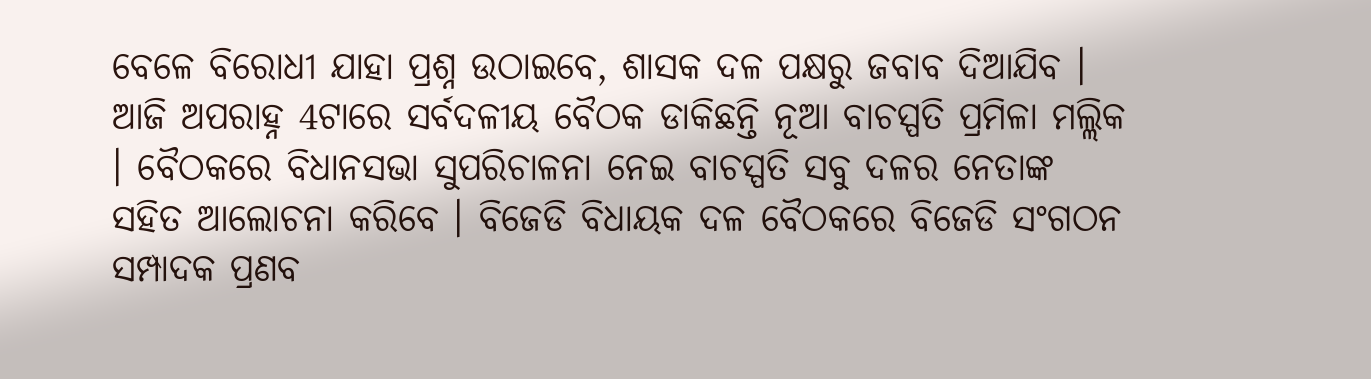ବେଳେ ବିରୋଧୀ ଯାହା ପ୍ରଶ୍ନ ଉଠାଇବେ, ଶାସକ ଦଳ ପକ୍ଷରୁ ଜବାବ ଦିଆଯିବ । ଆଜି ଅପରାହ୍ନ 4ଟାରେ ସର୍ବଦଳୀୟ ବୈଠକ ଡାକିଛନ୍ତି ନୂଆ ବାଚସ୍ପତି ପ୍ରମିଳା ମଲ୍ଲିକ । ବୈଠକରେ ବିଧାନସଭା ସୁପରିଚାଳନା ନେଇ ବାଚସ୍ପତି ସବୁ ଦଳର ନେତାଙ୍କ ସହିତ ଆଲୋଚନା କରିବେ । ବିଜେଡି ବିଧାୟକ ଦଳ ବୈଠକରେ ବିଜେଡି ସଂଗଠନ ସମ୍ପାଦକ ପ୍ରଣବ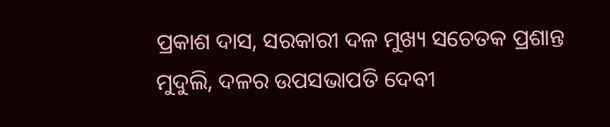ପ୍ରକାଶ ଦାସ, ସରକାରୀ ଦଳ ମୁଖ୍ୟ ସଚେତକ ପ୍ରଶାନ୍ତ ମୁଦୁଲି, ଦଳର ଉପସଭାପତି ଦେବୀ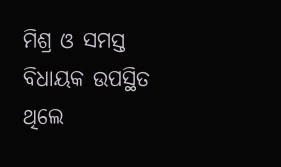ମିଶ୍ର ଓ ସମସ୍ତ ବିଧାୟକ ଉପସ୍ଥିତ ଥିଲେ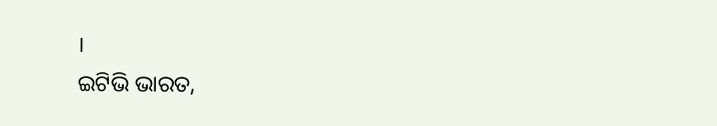।
ଇଟିଭି ଭାରତ,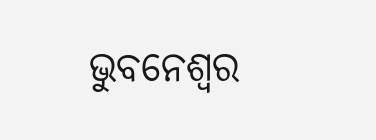ଭୁବନେଶ୍ବର